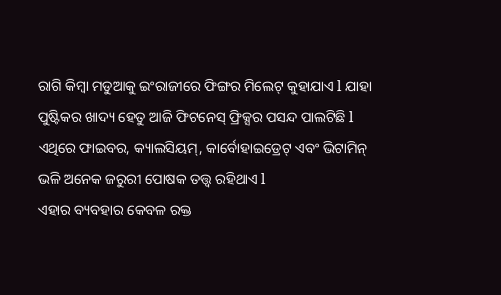ରାଗି କିମ୍ବା ମଡୁଆକୁ ଇଂରାଜୀରେ ଫିଙ୍ଗର ମିଲେଟ୍ କୁହାଯାଏ l ଯାହା ପୁଷ୍ଟିକର ଖାଦ୍ୟ ହେତୁ ଆଜି ଫିଟନେସ୍ ଫ୍ରିକ୍ସର ପସନ୍ଦ ପାଲଟିଛି l ଏଥିରେ ଫାଇବର, କ୍ୟାଲସିୟମ୍, କାର୍ବୋହାଇଡ୍ରେଟ୍ ଏବଂ ଭିଟାମିନ୍ ଭଳି ଅନେକ ଜରୁରୀ ପୋଷକ ତତ୍ତ୍ୱ ରହିଥାଏ l
ଏହାର ବ୍ୟବହାର କେବଳ ରକ୍ତ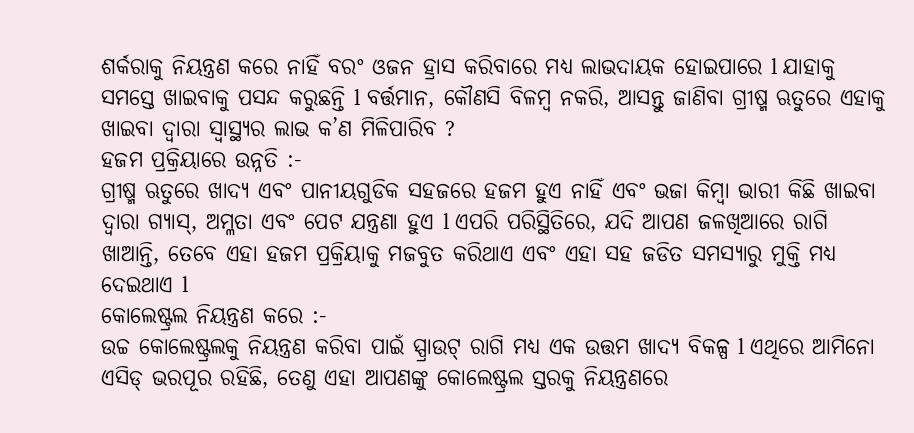ଶର୍କରାକୁ ନିୟନ୍ତ୍ରଣ କରେ ନାହିଁ ବରଂ ଓଜନ ହ୍ରାସ କରିବାରେ ମଧ୍ୟ ଲାଭଦାୟକ ହୋଇପାରେ l ଯାହାକୁ ସମସ୍ତେ ଖାଇବାକୁ ପସନ୍ଦ କରୁଛନ୍ତି l ବର୍ତ୍ତମାନ, କୌଣସି ବିଳମ୍ବ ନକରି, ଆସନ୍ତୁ ଜାଣିବା ଗ୍ରୀଷ୍ମ ଋତୁରେ ଏହାକୁ ଖାଇବା ଦ୍ୱାରା ସ୍ୱାସ୍ଥ୍ୟର ଲାଭ କ’ଣ ମିଳିପାରିବ ?
ହଜମ ପ୍ରକ୍ରିୟାରେ ଉନ୍ନତି :-
ଗ୍ରୀଷ୍ମ ଋତୁରେ ଖାଦ୍ୟ ଏବଂ ପାନୀୟଗୁଡିକ ସହଜରେ ହଜମ ହୁଏ ନାହିଁ ଏବଂ ଭଜା କିମ୍ବା ଭାରୀ କିଛି ଖାଇବା ଦ୍ୱାରା ଗ୍ୟାସ୍, ଅମ୍ଳତା ଏବଂ ପେଟ ଯନ୍ତ୍ରଣା ହୁଏ l ଏପରି ପରିସ୍ଥିତିରେ, ଯଦି ଆପଣ ଜଳଖିଆରେ ରାଗି ଖାଆନ୍ତି, ତେବେ ଏହା ହଜମ ପ୍ରକ୍ରିୟାକୁ ମଜବୁତ କରିଥାଏ ଏବଂ ଏହା ସହ ଜଡିତ ସମସ୍ୟାରୁ ମୁକ୍ତି ମଧ୍ୟ ଦେଇଥାଏ l
କୋଲେଷ୍ଟ୍ରଲ ନିୟନ୍ତ୍ରଣ କରେ :-
ଉଚ୍ଚ କୋଲେଷ୍ଟ୍ରଲକୁ ନିୟନ୍ତ୍ରଣ କରିବା ପାଇଁ ସ୍ପ୍ରାଉଟ୍ ରାଗି ମଧ୍ୟ ଏକ ଉତ୍ତମ ଖାଦ୍ୟ ବିକଳ୍ପ l ଏଥିରେ ଆମିନୋ ଏସିଡ୍ ଭରପୂର ରହିଛି, ତେଣୁ ଏହା ଆପଣଙ୍କୁ କୋଲେଷ୍ଟ୍ରଲ ସ୍ତରକୁ ନିୟନ୍ତ୍ରଣରେ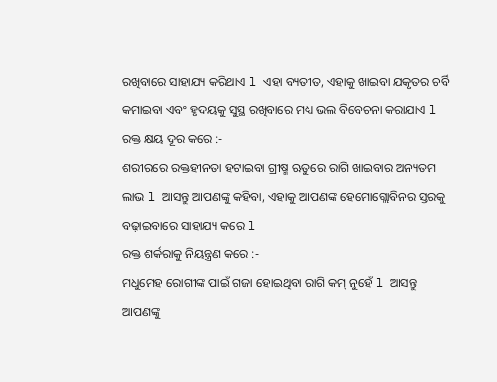ରଖିବାରେ ସାହାଯ୍ୟ କରିଥାଏ l ଏହା ବ୍ୟତୀତ, ଏହାକୁ ଖାଇବା ଯକୃତର ଚର୍ବି କମାଇବା ଏବଂ ହୃଦୟକୁ ସୁସ୍ଥ ରଖିବାରେ ମଧ୍ୟ ଭଲ ବିବେଚନା କରାଯାଏ l
ରକ୍ତ କ୍ଷୟ ଦୂର କରେ :-
ଶରୀରରେ ରକ୍ତହୀନତା ହଟାଇବା ଗ୍ରୀଷ୍ମ ଋତୁରେ ରାଗି ଖାଇବାର ଅନ୍ୟତମ ଲାଭ l ଆସନ୍ତୁ ଆପଣଙ୍କୁ କହିବା, ଏହାକୁ ଆପଣଙ୍କ ହେମୋଗ୍ଲୋବିନର ସ୍ତରକୁ ବଢ଼ାଇବାରେ ସାହାଯ୍ୟ କରେ l
ରକ୍ତ ଶର୍କରାକୁ ନିୟନ୍ତ୍ରଣ କରେ :-
ମଧୁମେହ ରୋଗୀଙ୍କ ପାଇଁ ଗଜା ହୋଇଥିବା ରାଗି କମ୍ ନୁହେଁ l ଆସନ୍ତୁ ଆପଣଙ୍କୁ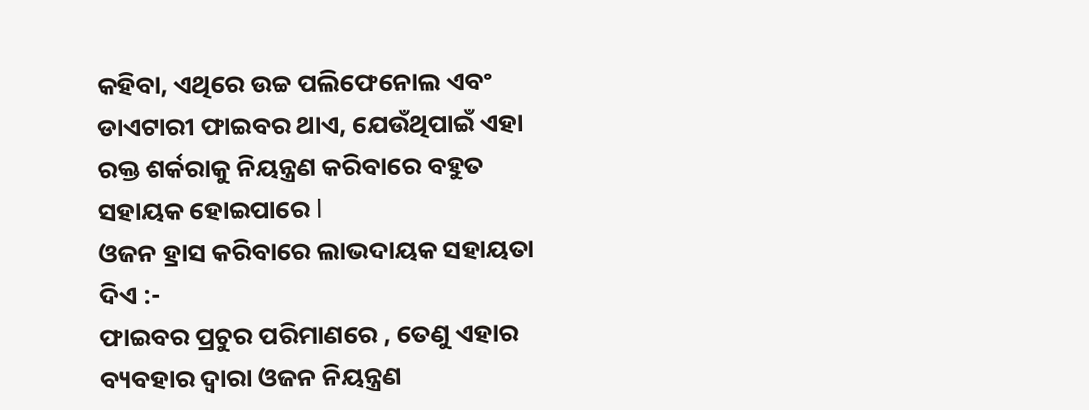କହିବା, ଏଥିରେ ଉଚ୍ଚ ପଲିଫେନୋଲ ଏବଂ ଡାଏଟାରୀ ଫାଇବର ଥାଏ, ଯେଉଁଥିପାଇଁ ଏହା ରକ୍ତ ଶର୍କରାକୁ ନିୟନ୍ତ୍ରଣ କରିବାରେ ବହୁତ ସହାୟକ ହୋଇପାରେ l
ଓଜନ ହ୍ରାସ କରିବାରେ ଲାଭଦାୟକ ସହାୟତା ଦିଏ :-
ଫାଇବର ପ୍ରଚୁର ପରିମାଣରେ , ତେଣୁ ଏହାର ବ୍ୟବହାର ଦ୍ୱାରା ଓଜନ ନିୟନ୍ତ୍ରଣ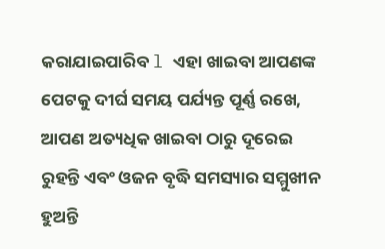କରାଯାଇପାରିବ l ଏହା ଖାଇବା ଆପଣଙ୍କ ପେଟକୁ ଦୀର୍ଘ ସମୟ ପର୍ଯ୍ୟନ୍ତ ପୂର୍ଣ୍ଣ ରଖେ, ଆପଣ ଅତ୍ୟଧିକ ଖାଇବା ଠାରୁ ଦୂରେଇ ରୁହନ୍ତି ଏବଂ ଓଜନ ବୃଦ୍ଧି ସମସ୍ୟାର ସମ୍ମୁଖୀନ ହୁଅନ୍ତି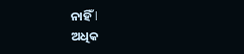ନାହିଁ l
ଅଧିକ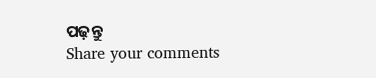ପଢ଼ନ୍ତୁ
Share your comments